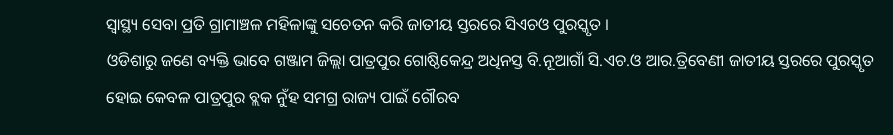ସ୍ୱାସ୍ଥ୍ୟ ସେବା ପ୍ରତି ଗ୍ରାମାଞ୍ଚଳ ମହିଳାଙ୍କୁ ସଚେତନ କରି ଜାତୀୟ ସ୍ତରରେ ସିଏଚଓ ପୁରସ୍କୃତ ।
ଓଡିଶାରୁ ଜଣେ ବ୍ୟକ୍ତି ଭାବେ ଗଞ୍ଜାମ ଜିଲ୍ଲା ପାତ୍ରପୁର ଗୋଷ୍ଠିକେନ୍ଦ୍ର ଅଧିନସ୍ତ ବି.ନୂଆଗାଁ ସି.ଏଚ.ଓ ଆର.ତ୍ରିବେଣୀ ଜାତୀୟ ସ୍ତରରେ ପୁରସ୍କୃତ ହୋଇ କେବଳ ପାତ୍ରପୁର ବ୍ଲକ ନୁଁହ ସମଗ୍ର ରାଜ୍ୟ ପାଇଁ ଗୌରବ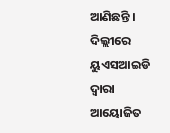ଆଣିଛନ୍ତି । ଦିଲ୍ଲୀରେ ୟୁଏସଆଇଡି ଦ୍ୱାରା ଆୟୋଜିତ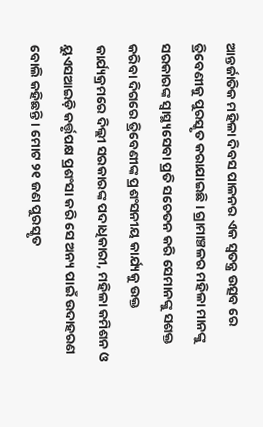ଆନ୍ତର୍ଜାତିକ ମହିଳା ଦିବସ ପାଳନର ଏକ ସ୍ୱତନ୍ତ୍ର ଉତ୍ସବ ରେ ତ୍ରିବେଣୀକୁ ପୁରସ୍କୃତ କରାଯାଇଛି । ଗ୍ରାମାଞ୍ଚଳର ମହିଳା ମାନଙ୍କୁ ସରକାରଙ୍କ ସ୍ୱାସ୍ଥ୍ୟସେବା ପ୍ରତି ସଚେତନ କରି ସେମାନଙ୍କୁ ସଶକ୍ତ କରିବା ଦିଗରେ ତ୍ରିବେଣୀଙ୍କ ପ୍ରଶଂସନୀୟ କାର୍ଯ୍ୟକୁ ଉକ୍ତ କାର୍ଯ୍ୟକ୍ରମରେ ଦିଲ୍ଲୀ ସରକାରଙ୍କ ପଦାଧିକାରୀ, ମହିଳା କମିଶନ ଓ ୟୁଏସଆଇଡ଼ି କର୍ତ୍ତୃପକ୍ଷ ପ୍ରଶଂସା କରି ସେ ଅନ୍ୟ ପାଇଁ ଉଦାହରଣ ବୋଲି କହିଛନ୍ତି । ମୋଟ ୨୧ ଜଣ ପୁରସ୍କୃତ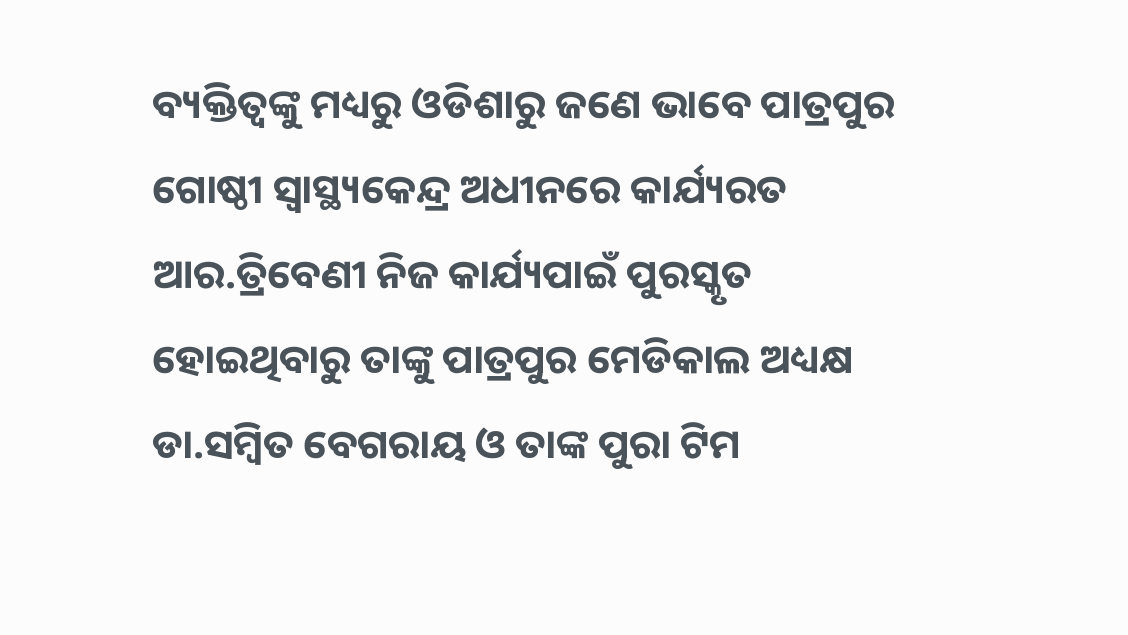ବ୍ୟକ୍ତିତ୍ୱଙ୍କୁ ମଧ୍ୟରୁ ଓଡିଶାରୁ ଜଣେ ଭାବେ ପାତ୍ରପୁର ଗୋଷ୍ଠୀ ସ୍ୱାସ୍ଥ୍ୟକେନ୍ଦ୍ର ଅଧୀନରେ କାର୍ଯ୍ୟରତ ଆର.ତ୍ରିବେଣୀ ନିଜ କାର୍ଯ୍ୟପାଇଁ ପୁରସ୍କୃତ ହୋଇଥିବାରୁ ତାଙ୍କୁ ପାତ୍ରପୁର ମେଡିକାଲ ଅଧ୍ୟକ୍ଷ ଡା.ସମ୍ବିତ ବେଗରାୟ ଓ ତାଙ୍କ ପୁରା ଟିମ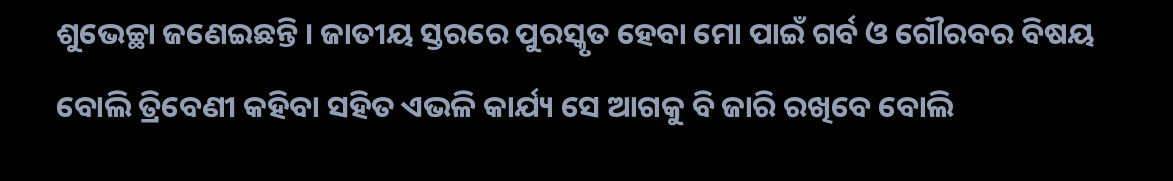ଶୁଭେଚ୍ଛା ଜଣେଇଛନ୍ତି । ଜାତୀୟ ସ୍ତରରେ ପୁରସ୍କୃତ ହେବା ମୋ ପାଇଁ ଗର୍ବ ଓ ଗୌରବର ବିଷୟ ବୋଲି ତ୍ରିବେଣୀ କହିବା ସହିତ ଏଭଳି କାର୍ଯ୍ୟ ସେ ଆଗକୁ ବି ଜାରି ରଖିବେ ବୋଲି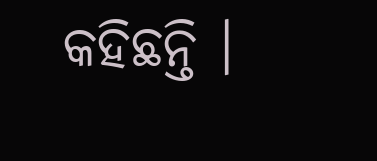କହିଛନ୍ତି ।